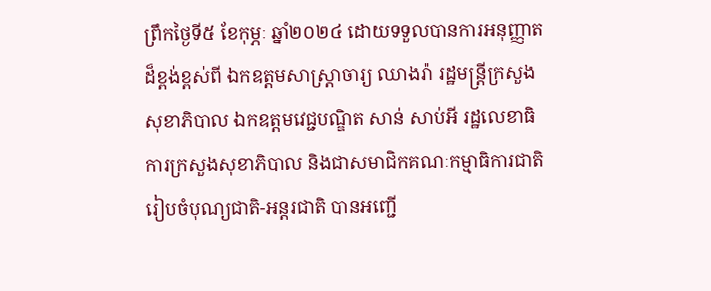ព្រឹកថ្ងៃទី៥ ខែកុម្ភៈ ឆ្នាំ២០២៤ ដោយទទួលបានការអនុញ្ញាតដ៏ខ្ពង់ខ្ពស់ពី ឯកឧត្តមសាស្ត្រាចារ្យ ឈាងរ៉ា រដ្ឋមន្ត្រីក្រសួងសុខាភិបាល ឯកឧត្តមវេជ្ជបណ្ឌិត សាន់ សាប់អី រដ្ឋលេខាធិការក្រសួងសុខាភិបាល និងជាសមាជិកគណៈកម្មាធិការជាតិរៀបចំបុណ្យជាតិ-អន្តរជាតិ បានអញ្ជើ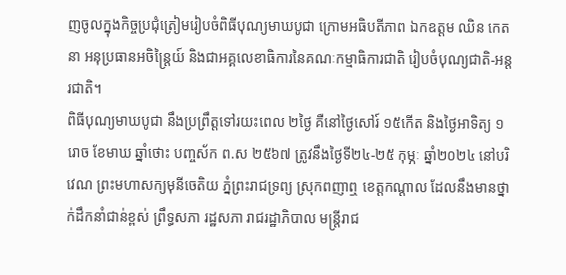ញចូលក្នុងកិច្ចប្រជុំត្រៀមរៀបចំពិធីបុណ្យមាឃបូជា ក្រោមអធិបតីភាព ឯកឧត្តម ឈិន កេតនា អនុប្រធានអចិន្ត្រៃយ៍ និងជាអគ្គលេខាធិការនៃគណៈកម្មាធិការជាតិ រៀបចំបុណ្យជាតិ-អន្តរជាតិ។
ពិធីបុណ្យមាឃបូជា នឹងប្រព្រឹត្តទៅរយះពេល ២ថ្ងៃ គឺនៅថ្ងៃសៅរ៍ ១៥កើត និងថ្ងៃអាទិត្យ ១រោច ខែមាឃ ឆ្នាំថោះ បញ្ចស័ក ព.ស ២៥៦៧ ត្រូវនឹងថ្ងៃទី២៤-២៥ កុម្ភៈ ឆ្នាំ២០២៤ នៅបរិវេណ ព្រះមហាសក្យមុនីចេតិយ ភ្នំព្រះរាជទ្រព្យ ស្រុកពញាឮ ខេត្តកណ្តាល ដែលនឹងមានថ្នាក់ដឹកនាំជាន់ខ្ពស់ ព្រឹទ្ធសភា រដ្ឋសភា រាជរដ្ឋាភិបាល មន្ត្រីរាជ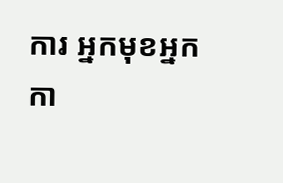ការ អ្នកមុខអ្នកកា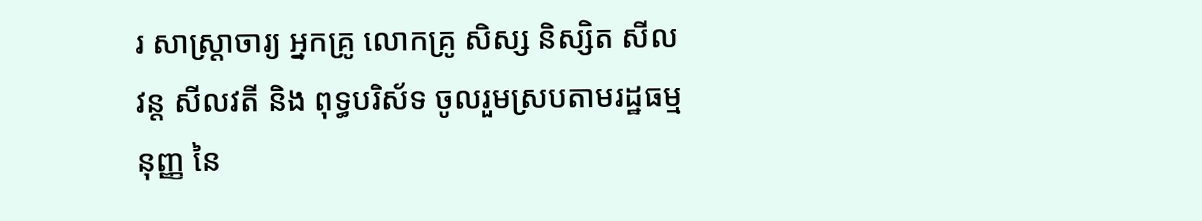រ សាស្ត្រាចារ្យ អ្នកគ្រូ លោកគ្រូ សិស្ស និស្សិត សីលវន្ត សីលវតី និង ពុទ្ធបរិស័ទ ចូលរួមស្របតាមរដ្ឋធម្មនុញ្ញ នៃ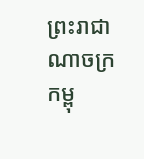ព្រះរាជាណាចក្រកម្ពុ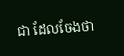ជា ដែលចែងថា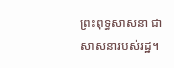ព្រះពុទ្ធសាសនា ជា សាសនារបស់រដ្ឋ។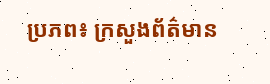ប្រភព៖ ក្រសួងព័ត៌មាន